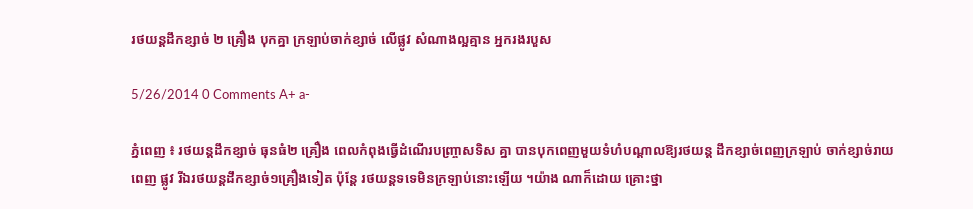រថយន្ដដឹកខ្សាច់ ២ គ្រឿង បុកគ្នា ក្រឡាប់ចាក់ខ្សាច់ លើផ្លូវ សំណាងល្អគ្មាន អ្នករងរបួស

5/26/2014 0 Comments A+ a-

ភ្នំពេញ ៖ រថយន្ដដឹកខ្សាច់ ធុនធំ២ គ្រឿង ពេលកំពុងធ្វើដំណើរបញ្ច្រាសទិស គ្នា បានបុកពេញមួយទំហំបណ្ដាលឱ្យរថយន្ដ ដឹកខ្សាច់ពេញក្រឡាប់ ចាក់ខ្សាច់រាយពេញ ផ្លូវ រីឯរថយន្ដដឹកខ្សាច់១គ្រឿងទៀត ប៉ុន្ដែ រថយន្ដទទេមិនក្រឡាប់នោះឡើយ ។យ៉ាង ណាក៏ដោយ គ្រោះថ្នា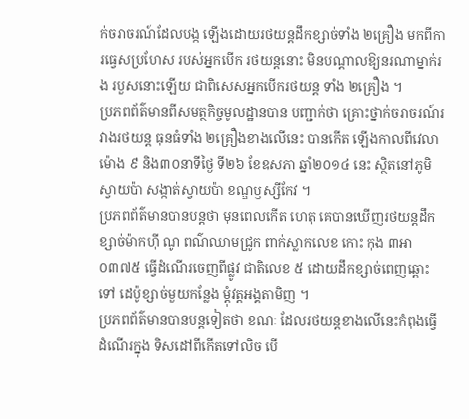ក់ចរាចរណ៍ដែលបង្ក ឡើងដោយរថយន្ដដឹកខ្សាច់ទាំង ២គ្រឿង មកពីការធ្វេសប្រហែស របស់អ្នកបើក រថយន្ដនោះ មិនបណ្ដាលឱ្យនរណាម្នាក់រង របួសនោះឡើយ ជាពិសេសអ្នកបើករថយន្ដ ទាំង ២គ្រឿង ។
ប្រភពព័ត៌មានពីសមត្ថកិច្ចមូលដ្ឋានបាន បញ្ជាក់ថា គ្រោះថ្នាក់ចរាចរណ៍រវាងរថយន្ដ ធុនធំទាំង ២គ្រឿងខាងលើនេះ បានកើត ឡើងកាលពីវេលាម៉ោង ៩ និង៣០នាទីថ្ងៃ ទី២៦ ខែឧសភា ឆ្នាំ២០១៤ នេះ ស្ថិតនៅភូមិស្វាយប៉ា សង្កាត់ស្វាយប៉ា ខណ្ឌឫស្សីកែវ ។
ប្រភពព័ត៌មានបានបន្ដថា មុនពេលកើត ហេតុ គេបានឃើញរថយន្ដដឹកខ្សាច់ម៉ាកហ៊ី ណូ ពណ៌ឈាមជ្រូក ពាក់ស្លាកលេខ កោះ កុង ៣អា ០៣៧៥ ធ្វើដំណើរចេញពីផ្លូវ ជាតិលេខ ៥ ដោយដឹកខ្សាច់ពេញឆ្ពោះទៅ ដេប៉ូខ្សាច់មួយកន្លែង ម្ដុំវត្ដអង្គតាមិញ ។
ប្រភពព័ត៌មានបានបន្ដទៀតថា ខណៈ ដែលរថយន្ដខាងលើនេះកំពុងធ្វើដំណើរក្នុង ទិសដៅពីកើតទៅលិច បើ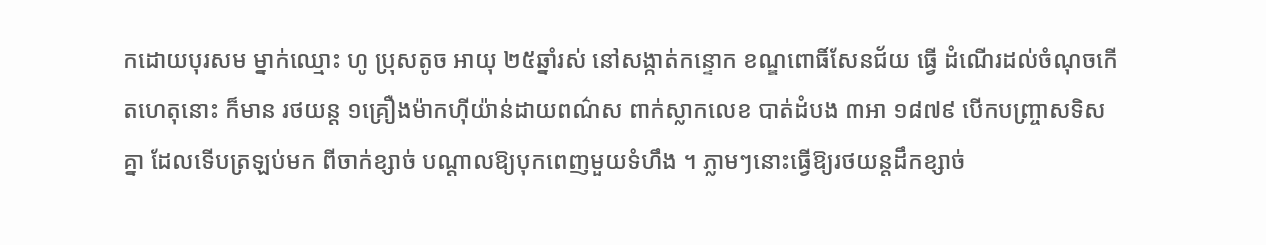កដោយបុរសម ម្នាក់ឈ្មោះ ហូ ប្រុសតូច អាយុ ២៥ឆ្នាំរស់ នៅសង្កាត់កន្ទោក ខណ្ឌពោធិ៍សែនជ័យ ធ្វើ ដំណើរដល់ចំណុចកើតហេតុនោះ ក៏មាន រថយន្ដ ១គ្រឿងម៉ាកហ៊ីយ៉ាន់ដាយពណ៌ស ពាក់ស្លាកលេខ បាត់ដំបង ៣អា ១៨៧៩ បើកបញ្ច្រាសទិសគ្នា ដែលទើបត្រឡប់មក ពីចាក់ខ្សាច់ បណ្ដាលឱ្យបុកពេញមួយទំហឹង ។ ភ្លាមៗនោះធ្វើឱ្យរថយន្ដដឹកខ្សាច់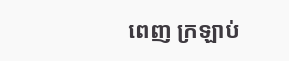ពេញ ក្រឡាប់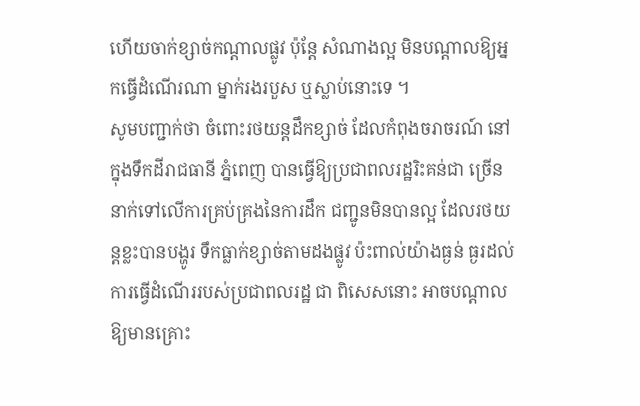ហើយចាក់ខ្សាច់កណ្ដាលផ្លូវ ប៉ុន្ដែ សំណាងល្អ មិនបណ្ដាលឱ្យអ្នកធ្វើដំណើរណា ម្នាក់រងរបួស ឬស្លាប់នោះទេ ។
សូមបញ្ជាក់ថា ចំពោះរថយន្ដដឹកខ្សាច់ ដែលកំពុងចរាចរណ៍ នៅក្នុងទឹកដីរាជធានី ភ្នំពេញ បានធ្វើឱ្យប្រជាពលរដ្ឋរិះគន់ជា ច្រើននាក់ទៅលើការគ្រប់គ្រងនៃការដឹក ជញ្ជូនមិនបានល្អ ដែលរថយន្ដខ្លះបានបង្ហូរ ទឹកធ្លាក់ខ្សាច់តាមដងផ្លូវ ប៉ះពាល់យ៉ាងធ្ងន់ ធ្ងរដល់ការធ្វើដំណើររបស់ប្រជាពលរដ្ឋ ជា ពិសេសនោះ អាចបណ្ដាលឱ្យមានគ្រោះ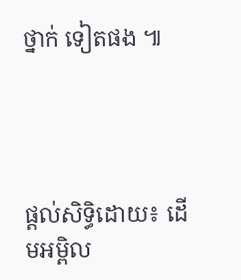ថ្នាក់ ទៀតផង ៕




ផ្តល់សិទ្ធិដោយ៖ ដើមអម្ពិល